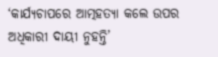‘କାର୍ଯ୍ୟଚାପରେ ଆତ୍ମହତ୍ୟା କଲେ ଉପର ଅଧିକାରୀ ଦାୟୀ ନୁହନ୍ତି’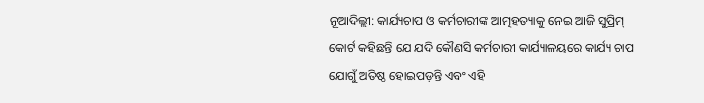ନୂଆଦିଲ୍ଲୀ: କାର୍ଯ୍ୟଚାପ ଓ କର୍ମଚାରୀଙ୍କ ଆତ୍ମହତ୍ୟାକୁ ନେଇ ଆଜି ସୁପ୍ରିମ୍‌ କୋର୍ଟ କହିଛନ୍ତି ଯେ ଯଦି କୌଣସି କର୍ମଚାରୀ କାର୍ଯ୍ୟାଳୟରେ କାର୍ଯ୍ୟ ଚାପ ଯୋଗୁଁ ଅତିଷ୍ଠ ହୋଇପଡ଼ନ୍ତି ଏବଂ ଏହି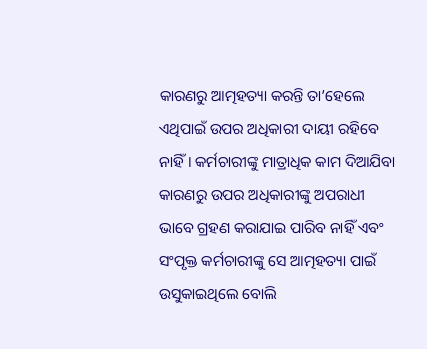କାରଣରୁ ଆତ୍ମହତ୍ୟା କରନ୍ତି ତା’ହେଲେ ଏଥିପାଇଁ ଉପର ଅଧିକାରୀ ଦାୟୀ ରହିବେ ନାହିଁ। କର୍ମଚାରୀଙ୍କୁ ମାତ୍ରାଧିକ କାମ ଦିଆଯିବା କାରଣରୁ ଉପର ଅଧିକାରୀଙ୍କୁ ଅପରାଧୀ ଭାବେ ଗ୍ରହଣ କରାଯାଇ ପାରିବ ନାହିଁ ଏବଂ ସଂପୃକ୍ତ କର୍ମଚାରୀଙ୍କୁ ସେ ଆତ୍ମହତ୍ୟା ପାଇଁ ଉସୁକାଇଥିଲେ ବୋଲି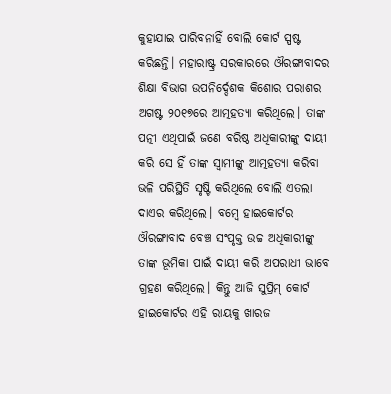କୁହାଯାଇ ପାରିବନାହିଁ ବୋଲି କୋର୍ଟ ସ୍ପଷ୍ଟ କରିଛନ୍ତି। ମହାରାଷ୍ଟ୍ର ସରକାରରେ ଔରଙ୍ଗାବାଦର ଶିକ୍ଷା ବିଭାଗ ଉପନିର୍ଦ୍ଦେଶକ କିଶୋର ପରାଶର ଅଗଷ୍ଟ ୨୦୧୭ରେ ଆତ୍ମହତ୍ୟା କରିଥିଲେ। ତାଙ୍କ ପତ୍ନୀ ଏଥିପାଇଁ ଜଣେ ବରିଷ୍ଠ ଅଧିକାରୀଙ୍କୁ ଦାୟୀ କରି ସେ ହିଁ ତାଙ୍କ ସ୍ୱାମୀଙ୍କୁ ଆତ୍ମହତ୍ୟା କରିବା ଭଳି ପରିସ୍ଥିତି ସୃଷ୍ଟି କରିଥିଲେ ବୋଲି ଏତଲା ଦାଏର କରିଥିଲେ। ବମ୍ବେ ହାଇକୋର୍ଟର ଔରଙ୍ଗାବାଦ ବେଞ୍ଚ ସଂପୃକ୍ତ ଉଚ୍ଚ ଅଧିକାରୀଙ୍କୁ ତାଙ୍କ ଭୂମିକା ପାଇଁ ଦାୟୀ କରି ଅପରାଧୀ ଭାବେ ଗ୍ରହଣ କରିଥିଲେ। କିନ୍ତୁ ଆଜି ସୁପ୍ରିମ୍‌ କୋର୍ଟ ହାଇକୋର୍ଟର ଏହି ରାୟକୁ ଖାରଜ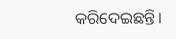କରିଦେଇଛନ୍ତି।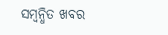ସମ୍ବନ୍ଧିତ ଖବର